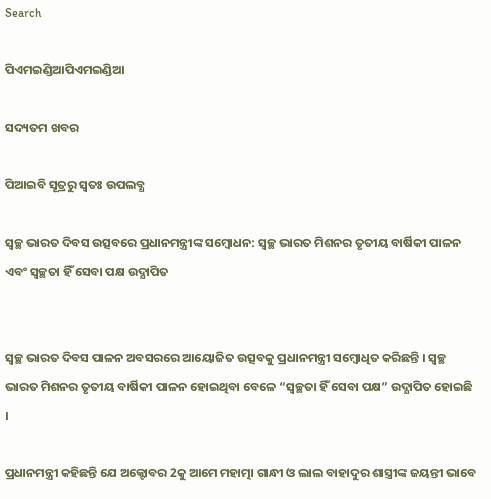Search

ପିଏମଇଣ୍ଡିଆପିଏମଇଣ୍ଡିଆ

ସଦ୍ୟତମ ଖବର

ପିଆଇବି ସୂତ୍ରରୁ ସ୍ବତଃ ଉପଲବ୍ଧ

ସ୍ୱଚ୍ଛ ଭାରତ ଦିବସ ଉତ୍ସବରେ ପ୍ରଧାନମନ୍ତ୍ରୀଙ୍କ ସମ୍ବୋଧନ: ସ୍ୱଚ୍ଛ ଭାରତ ମିଶନର ତୃତୀୟ ବାର୍ଷିକୀ ପାଳନ ଏବଂ ସ୍ୱଚ୍ଛତା ହିଁ ସେବା ପକ୍ଷ ଉଦ୍ଯାପିତ


ସ୍ୱଚ୍ଛ ଭାରତ ଦିବସ ପାଳନ ଅବସରରେ ଆୟୋଜିତ ଉତ୍ସବକୁ ପ୍ରଧାନମନ୍ତ୍ରୀ ସମ୍ବୋଧିତ କରିଛନ୍ତି । ସ୍ୱଚ୍ଛ ଭାରତ ମିଶନର ତୃତୀୟ ବାର୍ଷିକୀ ପାଳନ ହୋଇଥିବା ବେଳେ “ସ୍ୱଚ୍ଛତା ହିଁ ସେବା ପକ୍ଷ” ଉଦ୍ଯାପିତ ହୋଇଛି ।

ପ୍ରଧାନମନ୍ତ୍ରୀ କହିଛନ୍ତି ଯେ ଅକ୍ଟୋବର 2କୁ ଆମେ ମହାତ୍ମା ଗାନ୍ଧୀ ଓ ଲାଲ ବାହାଦୁର ଶାସ୍ତ୍ରୀଙ୍କ ଜୟନ୍ତୀ ଭାବେ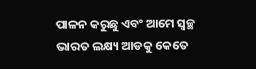ପାଳନ କରୁଛୁ ଏବଂ ଆମେ ସ୍ୱଚ୍ଛ ଭାରତ ଲକ୍ଷ୍ୟ ଆଡକୁ କେତେ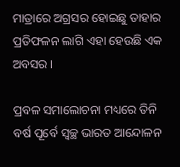ମାତ୍ରାରେ ଅଗ୍ରସର ହୋଇଛୁ ତାହାର ପ୍ରତିଫଳନ ଲାଗି ଏହା ହେଉଛି ଏକ ଅବସର ।

ପ୍ରବଳ ସମାଲୋଚନା ମଧ୍ୟରେ ତିନି ବର୍ଷ ପୂର୍ବେ ସ୍ୱଚ୍ଛ ଭାରତ ଆନ୍ଦୋଳନ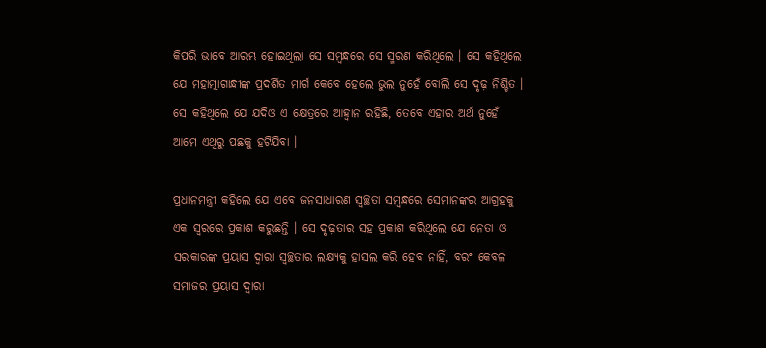କିପରି ଭାବେ ଆରମ୍ଭ ହୋଇଥିଲା ସେ ସମ୍ବନ୍ଧରେ ସେ ସ୍ମରଣ କରିଥିଲେ । ସେ କହିଥିଲେ ଯେ ମହାତ୍ମାଗାନ୍ଧୀଙ୍କ ପ୍ରଦର୍ଶିତ ମାର୍ଗ କେବେ ହେଲେ ଭୁଲ ନୁହେଁ ବୋଲି ସେ ଦୃଢ଼ ନିଶ୍ଚିତ । ସେ କହିଥିଲେ ଯେ ଯଦିଓ ଏ କ୍ଷେତ୍ରରେ ଆହ୍ୱାନ ରହିଛି, ତେବେ ଏହାର ଅର୍ଥ ନୁହେଁ ଆମେ ଏଥିରୁ ପଛକୁ ହଟିଯିବା ।

ପ୍ରଧାନମନ୍ତ୍ରୀ କହିଲେ ଯେ ଏବେ ଜନସାଧାରଣ ସ୍ୱଚ୍ଛତା ସମ୍ବନ୍ଧରେ ସେମାନଙ୍କର ଆଗ୍ରହକୁ ଏକ ସ୍ୱରରେ ପ୍ରକାଶ କରୁଛନ୍ତି । ସେ ଦୃଢ଼ତାର ସହ ପ୍ରକାଶ କରିଥିଲେ ଯେ ନେତା ଓ ସରକାରଙ୍କ ପ୍ରୟାସ ଦ୍ୱାରା ସ୍ୱଚ୍ଛତାର ଲକ୍ଷ୍ୟକୁ ହାସଲ କରି ହେବ ନାହିଁ, ବରଂ କେବଳ ସମାଜର ପ୍ରୟାସ ଦ୍ୱାରା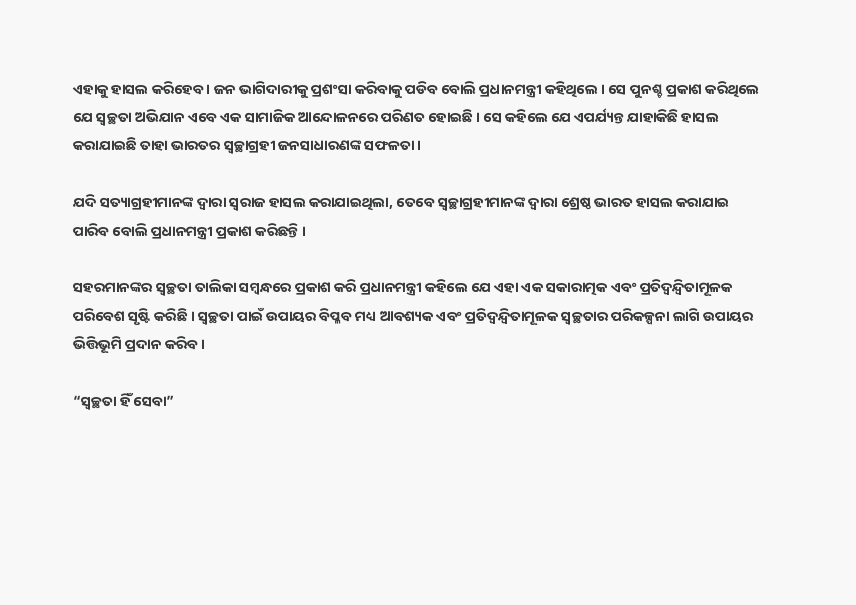ଏହାକୁ ହାସଲ କରିହେବ । ଜନ ଭାଗିଦାରୀକୁ ପ୍ରଶଂସା କରିବାକୁ ପଡିବ ବୋଲି ପ୍ରଧାନମନ୍ତ୍ରୀ କହିଥିଲେ । ସେ ପୁନଶ୍ଚ ପ୍ରକାଶ କରିଥିଲେ ଯେ ସ୍ୱଚ୍ଛତା ଅଭିଯାନ ଏବେ ଏକ ସାମାଜିକ ଆନ୍ଦୋଳନରେ ପରିଣତ ହୋଇଛି । ସେ କହିଲେ ଯେ ଏପର୍ଯ୍ୟନ୍ତ ଯାହାକିଛି ହାସଲ କରାଯାଇଛି ତାହା ଭାରତର ସ୍ୱଚ୍ଛାଗ୍ରହୀ ଜନସାଧାରଣଙ୍କ ସଫଳତା ।

ଯଦି ସତ୍ୟାଗ୍ରହୀମାନଙ୍କ ଦ୍ୱାରା ସ୍ୱରାଜ ହାସଲ କରାଯାଇଥିଲା, ତେବେ ସ୍ୱଚ୍ଛାଗ୍ରହୀମାନଙ୍କ ଦ୍ୱାରା ଶ୍ରେଷ୍ଠ ଭାରତ ହାସଲ କରାଯାଇ ପାରିବ ବୋଲି ପ୍ରଧାନମନ୍ତ୍ରୀ ପ୍ରକାଶ କରିଛନ୍ତି ।

ସହରମାନଙ୍କର ସ୍ୱଚ୍ଛତା ତାଲିକା ସମ୍ବନ୍ଧରେ ପ୍ରକାଶ କରି ପ୍ରଧାନମନ୍ତ୍ରୀ କହିଲେ ଯେ ଏହା ଏକ ସକାରାତ୍ମକ ଏବଂ ପ୍ରତିଦ୍ୱନ୍ଦ୍ୱିତାମୂଳକ ପରିବେଶ ସୃଷ୍ଟି କରିଛି । ସ୍ୱଚ୍ଛତା ପାଇଁ ଉପାୟର ବିପ୍ଳବ ମଧ୍ୟ ଆବଶ୍ୟକ ଏବଂ ପ୍ରତିଦ୍ୱନ୍ଦ୍ୱିତାମୂଳକ ସ୍ୱଚ୍ଛତାର ପରିକଳ୍ପନା ଲାଗି ଉପାୟର ଭିତ୍ତିଭୂମି ପ୍ରଦାନ କରିବ ।

“ସ୍ୱଚ୍ଛତା ହିଁ ସେବା”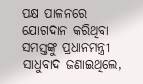ପକ୍ଷ ପାଳନରେ ଯୋଗଦାନ କରିଥିବା ସମସ୍ତଙ୍କୁ ପ୍ରଧାନମନ୍ତ୍ରୀ ସାଧୁବାଦ ଜଣାଇଥିଲେ,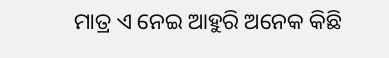ମାତ୍ର ଏ ନେଇ ଆହୁରି ଅନେକ କିଛି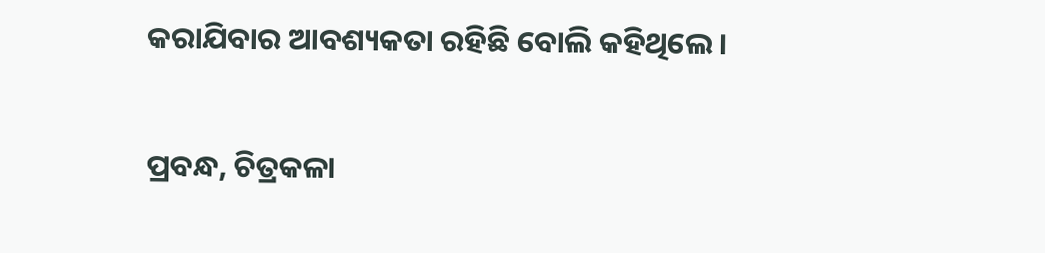କରାଯିବାର ଆବଶ୍ୟକତା ରହିଛି ବୋଲି କହିଥିଲେ ।

ପ୍ରବନ୍ଧ, ଚିତ୍ରକଳା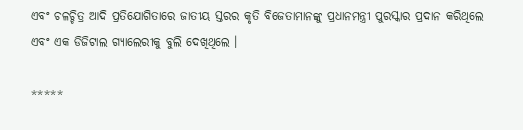ଏବଂ ଚଳଚ୍ଚିତ୍ର ଆଦି ପ୍ରତିଯୋଗିତାରେ ଜାତୀୟ ସ୍ତରର କୃତି ବିଜେତାମାନଙ୍କୁ ପ୍ରଧାନମନ୍ତ୍ରୀ ପୁରସ୍କାର ପ୍ରଦାନ କରିଥିଲେ ଏବଂ ଏକ ଡିଜିଟାଲ ଗ୍ୟାଲେରୀକୁ ବୁଲି ଦେଖିଥିଲେ ।

*****